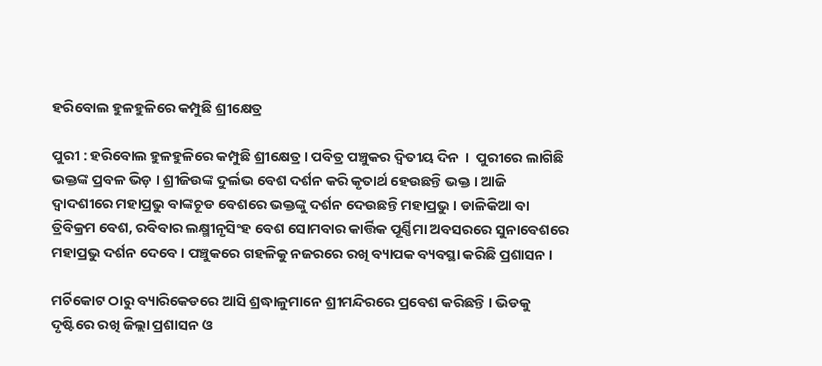ହରିବୋଲ ହୁଳହୁଳିରେ କମ୍ପୁଛି ଶ୍ରୀକ୍ଷେତ୍ର

ପୁରୀ : ହରିବୋଲ ହୁଳହୁଳିରେ କମ୍ପୁଛି ଶ୍ରୀକ୍ଷେତ୍ର । ପବିତ୍ର ପଞ୍ଚୁକର ଦ୍ବିତୀୟ ଦିନ  ।  ପୁରୀରେ ଲାଗିଛି ଭକ୍ତଙ୍କ ପ୍ରବଳ ଭିଡ଼ । ଶ୍ରୀଜିଉଙ୍କ ଦୁର୍ଲଭ ବେଶ ଦର୍ଶନ କରି କୃତାର୍ଥ ହେଉଛନ୍ତି ଭକ୍ତ । ଆଜି ଦ୍ବାଦଶୀରେ ମହାପ୍ରଭୁ ବାଙ୍କଚୂଡ ବେଶରେ ଭକ୍ତଙ୍କୁ ଦର୍ଶନ ଦେଉଛନ୍ତି ମହାପ୍ରଭୁ । ଡାଳିକିଆ ବା ତ୍ରିବିକ୍ରମ ବେଶ, ରବିବାର ଲକ୍ଷ୍ମୀନୃସିଂହ ବେଶ ସୋମବାର କାର୍ତ୍ତିକ ପୂର୍ଣ୍ଣିମା ଅବସରରେ ସୁନାବେଶରେ ମହାପ୍ରଭୁ ଦର୍ଶନ ଦେବେ । ପଞ୍ଚୁକରେ ଗହଳିକୁ ନଜରରେ ରଖି ବ୍ୟାପକ ବ୍ୟବସ୍ଥା କରିଛି ପ୍ରଶାସନ ।

ମର୍ଚିକୋଟ ଠାରୁ ବ୍ୟାରିକେଡରେ ଆସି ଶ୍ରଦ୍ଧାଳୁମାନେ ଶ୍ରୀମନ୍ଦିରରେ ପ୍ରବେଶ କରିଛନ୍ତି । ଭିଡକୁ ଦୃଷ୍ଟିରେ ରଖି ଜିଲ୍ଲା ପ୍ରଶାସନ ଓ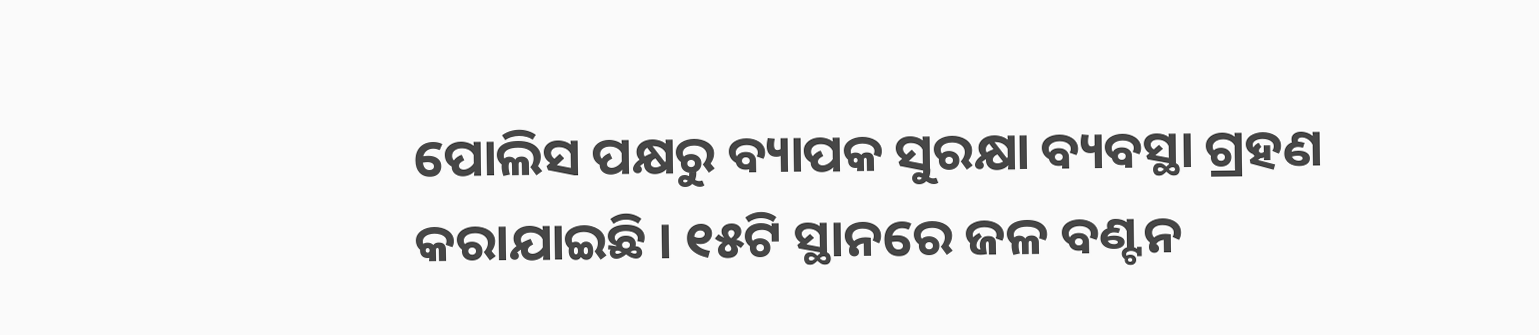ପୋଲିସ ପକ୍ଷରୁ ବ୍ୟାପକ ସୁରକ୍ଷା ବ୍ୟବସ୍ଥା ଗ୍ରହଣ କରାଯାଇଛି । ୧୫ଟି ସ୍ଥାନରେ ଜଳ ବଣ୍ଟନ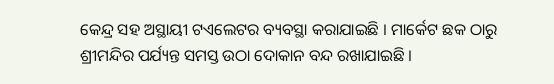କେନ୍ଦ୍ର ସହ ଅସ୍ଥାୟୀ ଟଏଲେଟର ବ୍ୟବସ୍ଥା କରାଯାଇଛି । ମାର୍କେଟ ଛକ ଠାରୁ ଶ୍ରୀମନ୍ଦିର ପର୍ଯ୍ୟନ୍ତ ସମସ୍ତ ଉଠା ଦୋକାନ ବନ୍ଦ ରଖାଯାଇଛି ।